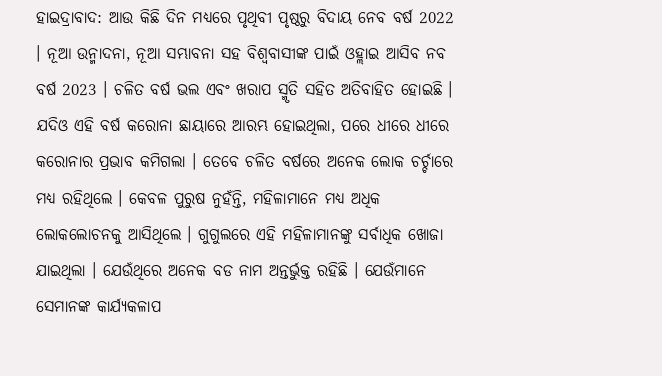ହାଇଦ୍ରାବାଦ: ଆଉ କିଛି ଦିନ ମଧ୍ୟରେ ପୃଥିବୀ ପୃଷ୍ଠରୁ ବିଦାୟ ନେବ ବର୍ଷ 2022 । ନୂଆ ଉନ୍ମାଦନା, ନୂଆ ସମ୍ଭାବନା ସହ ବିଶ୍ବବାସୀଙ୍କ ପାଇଁ ଓହ୍ଲାଇ ଆସିବ ନବ ବର୍ଷ 2023 । ଚଳିତ ବର୍ଷ ଭଲ ଏବଂ ଖରାପ ସ୍ମୃତି ସହିତ ଅତିବାହିତ ହୋଇଛି । ଯଦିଓ ଏହି ବର୍ଷ କରୋନା ଛାୟାରେ ଆରମ୍ଭ ହୋଇଥିଲା, ପରେ ଧୀରେ ଧୀରେ କରୋନାର ପ୍ରଭାବ କମିଗଲା । ତେବେ ଚଳିତ ବର୍ଷରେ ଅନେକ ଲୋକ ଚର୍ଚ୍ଚାରେ ମଧ୍ୟ ରହିଥିଲେ । କେବଳ ପୁରୁଷ ନୁହଁନ୍ତି, ମହିଳାମାନେ ମଧ୍ୟ ଅଧିକ ଲୋକଲୋଚନକୁ ଆସିଥିଲେ । ଗୁଗୁଲରେ ଏହି ମହିଳାମାନଙ୍କୁ ସର୍ବାଧିକ ଖୋଜା ଯାଇଥିଲା । ଯେଉଁଥିରେ ଅନେକ ବଡ ନାମ ଅନ୍ତର୍ଭୁକ୍ତ ରହିଛି । ଯେଉଁମାନେ ସେମାନଙ୍କ କାର୍ଯ୍ୟକଳାପ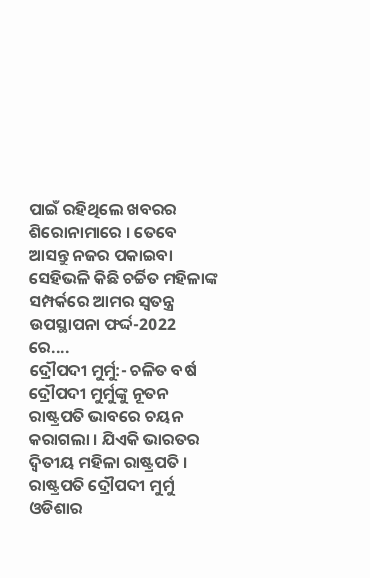ପାଇଁ ରହିଥିଲେ ଖବରର ଶିରୋନାମାରେ । ତେବେ ଆସନ୍ତୁ ନଜର ପକାଇବା ସେହିଭଳି କିଛି ଚର୍ଚ୍ଚିତ ମହିଳାଙ୍କ ସମ୍ପର୍କରେ ଆମର ସ୍ବତନ୍ତ୍ର ଉପସ୍ଥାପନା ଫର୍ଦ୍ଦ-2022 ରେ....
ଦ୍ରୌପଦୀ ମୁର୍ମୁ:- ଚଳିତ ବର୍ଷ ଦ୍ରୌପଦୀ ମୁର୍ମୁଙ୍କୁ ନୂତନ ରାଷ୍ଟ୍ରପତି ଭାବରେ ଚୟନ କରାଗଲା । ଯିଏକି ଭାରତର ଦ୍ବିତୀୟ ମହିଳା ରାଷ୍ଟ୍ରପତି । ରାଷ୍ଟ୍ରପତି ଦ୍ରୌପଦୀ ମୁର୍ମୁ ଓଡିଶାର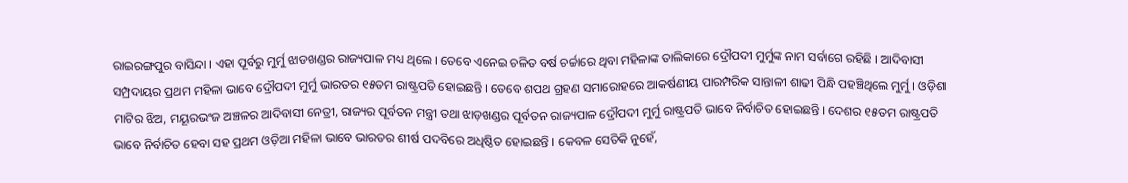ରାଇରଙ୍ଗପୁର ବାସିନ୍ଦା । ଏହା ପୂର୍ବରୁ ମୁର୍ମୁ ଝାଡଖଣ୍ଡର ରାଜ୍ୟପାଳ ମଧ୍ୟ ଥିଲେ । ତେବେ ଏନେଇ ଚଳିତ ବର୍ଷ ଚର୍ଚ୍ଚାରେ ଥିବା ମହିଳାଙ୍କ ତାଲିକାରେ ଦ୍ରୌପଦୀ ମୁର୍ମୁଙ୍କ ନାମ ସର୍ବାଗେ ରହିଛି । ଆଦିବାସୀ ସମ୍ପ୍ରଦାୟର ପ୍ରଥମ ମହିଳା ଭାବେ ଦ୍ରୌପଦୀ ମୁର୍ମୁ ଭାରତର ୧୫ତମ ରାଷ୍ଟ୍ରପତି ହୋଇଛନ୍ତି । ତେବେ ଶପଥ ଗ୍ରହଣ ସମାରୋହରେ ଆକର୍ଷଣୀୟ ପାରମ୍ପରିକ ସାନ୍ତାଳୀ ଶାଢୀ ପିନ୍ଧି ପହଞ୍ଚିଥିଲେ ମୁର୍ମୁ । ଓଡ଼ିଶା ମାଟିର ଝିଅ, ମୟୂରଭଂଜ ଅଞ୍ଚଳର ଆଦିବାସୀ ନେତ୍ରୀ, ରାଜ୍ୟର ପୂର୍ବତନ ମନ୍ତ୍ରୀ ତଥା ଝାଡ଼ଖଣ୍ଡର ପୂର୍ବତନ ରାଜ୍ୟପାଳ ଦ୍ରୌପଦୀ ମୁର୍ମୁ ରାଷ୍ଟ୍ରପତି ଭାବେ ନିର୍ବାଚିତ ହୋଇଛନ୍ତି । ଦେଶର ୧୫ତମ ରାଷ୍ଟ୍ରପତି ଭାବେ ନିର୍ବାଚିତ ହେବା ସହ ପ୍ରଥମ ଓଡ଼ିଆ ମହିଳା ଭାବେ ଭାରତର ଶୀର୍ଷ ପଦବିରେ ଅଧିଷ୍ଠିତ ହୋଇଛନ୍ତି । କେବଳ ସେତିକି ନୁହେଁ,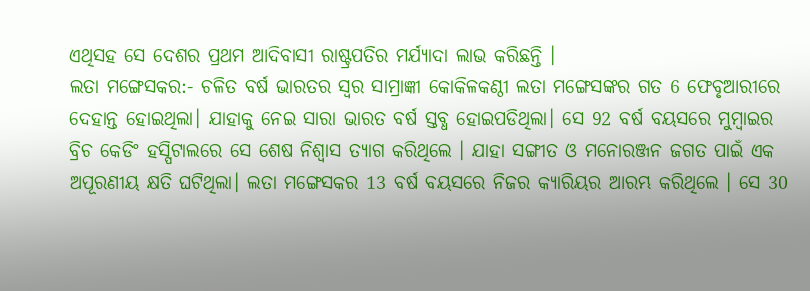ଏଥିସହ ସେ ଦେଶର ପ୍ରଥମ ଆଦିବାସୀ ରାଷ୍ଟ୍ରପତିର ମର୍ଯ୍ୟାଦା ଲାଭ କରିଛନ୍ତି ।
ଲତା ମଙ୍ଗେସକର:- ଚଳିତ ବର୍ଷ ଭାରତର ସ୍ବର ସାମ୍ରାଜ୍ଞୀ କୋକିଳକଣ୍ଠୀ ଲତା ମଙ୍ଗେସଙ୍କର ଗତ 6 ଫେବୃଆରୀରେ ଦେହାନ୍ତ ହୋଇଥିଲା। ଯାହାକୁ ନେଇ ସାରା ଭାରତ ବର୍ଷ ସ୍ତବ୍ଧ ହୋଇପଡିଥିଲା। ସେ 92 ବର୍ଷ ବୟସରେ ମୁମ୍ବାଇର ବ୍ରିଚ କେଡିଂ ହସ୍ପିଟାଲରେ ସେ ଶେଷ ନିଶ୍ବାସ ତ୍ୟାଗ କରିଥିଲେ । ଯାହା ସଙ୍ଗୀତ ଓ ମନୋରଞ୍ଜନ ଜଗତ ପାଇଁ ଏକ ଅପୂରଣୀୟ କ୍ଷତି ଘଟିଥିଲା। ଲତା ମଙ୍ଗେସକର 13 ବର୍ଷ ବୟସରେ ନିଜର କ୍ୟାରିୟର ଆରମ୍ଭ କରିଥିଲେ । ସେ 30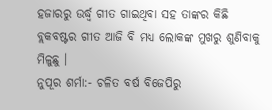ହଜାରରୁ ଉର୍ଦ୍ଧ୍ବ ଗୀତ ଗାଇଥିବା ସହ ତାଙ୍କର କିଛି ବ୍ଲକବଷ୍ଟର ଗୀତ ଆଜି ବି ମଧ୍ୟ ଲୋକଙ୍କ ମୁଖରୁ ଶୁଣିବାକୁ ମିଳୁଛୁ ।
ନୁପୂର ଶର୍ମା:- ଚଳିତ ବର୍ଷ ବିଜେପିରୁ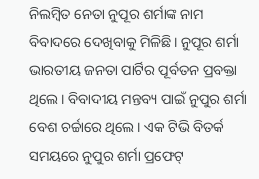ନିଲମ୍ବିତ ନେତା ନୁପୂର ଶର୍ମାଙ୍କ ନାମ ବିବାଦରେ ଦେଖିବାକୁ ମିଳିଛି। ନୁପୂର ଶର୍ମା ଭାରତୀୟ ଜନତା ପାର୍ଟିର ପୂର୍ବତନ ପ୍ରବକ୍ତା ଥିଲେ। ବିବାଦୀୟ ମନ୍ତବ୍ୟ ପାଇଁ ନୁପୁର ଶର୍ମା ବେଶ ଚର୍ଚ୍ଚାରେ ଥିଲେ। ଏକ ଟିଭି ବିତର୍କ ସମୟରେ ନୁପୁର ଶର୍ମା ପ୍ରଫେଟ୍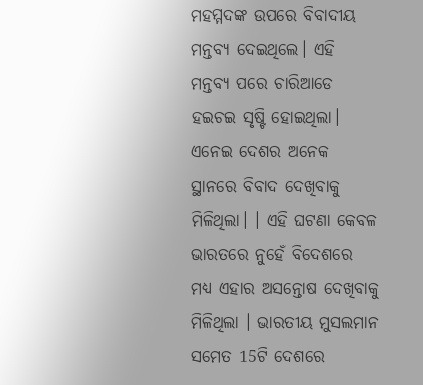ମହମ୍ମଦଙ୍କ ଉପରେ ବିବାଦୀୟ ମନ୍ତବ୍ୟ ଦେଇଥିଲେ। ଏହି ମନ୍ତବ୍ୟ ପରେ ଚାରିଆଡେ ହଇଚଇ ସୃଷ୍ଟି ହୋଇଥିଲା। ଏନେଇ ଦେଶର ଅନେକ ସ୍ଥାନରେ ବିବାଦ ଦେଖିବାକୁ ମିଳିଥିଲା। । ଏହି ଘଟଣା କେବଳ ଭାରତରେ ନୁହେଁ ବିଦେଶରେ ମଧ୍ୟ ଏହାର ଅସନ୍ତୋଷ ଦେଖିବାକୁ ମିଳିଥିଲା । ଭାରତୀୟ ମୁସଲମାନ ସମେତ 15ଟି ଦେଶରେ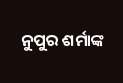ନୁପୁର ଶର୍ମାଙ୍କ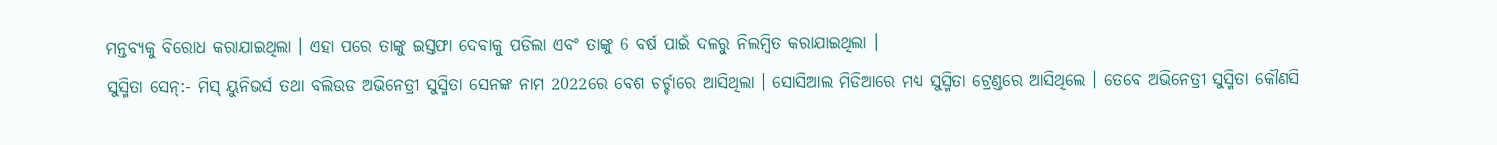ମନ୍ତବ୍ୟକୁ ବିରୋଧ କରାଯାଇଥିଲା । ଏହା ପରେ ତାଙ୍କୁ ଇସ୍ତଫା ଦେବାକୁ ପଡିଲା ଏବଂ ତାଙ୍କୁ 6 ବର୍ଷ ପାଇଁ ଦଳରୁ ନିଲମ୍ବିତ କରାଯାଇଥିଲା ।
ସୁସ୍ମିତା ସେନ୍:- ମିସ୍ ୟୁନିଭର୍ସ ତଥା ବଲିଉଡ ଅଭିନେତ୍ରୀ ସୁସ୍ମିତା ସେନଙ୍କ ନାମ 2022ରେ ବେଶ ଚର୍ଚ୍ଚାରେ ଆସିଥିଲା । ସୋସିଆଲ ମିଡିଆରେ ମଧ୍ୟ ସୁସ୍ମିତା ଟ୍ରେଣ୍ଡରେ ଆସିଥିଲେ । ତେବେ ଅଭିନେତ୍ରୀ ସୁସ୍ମିତା କୌଣସି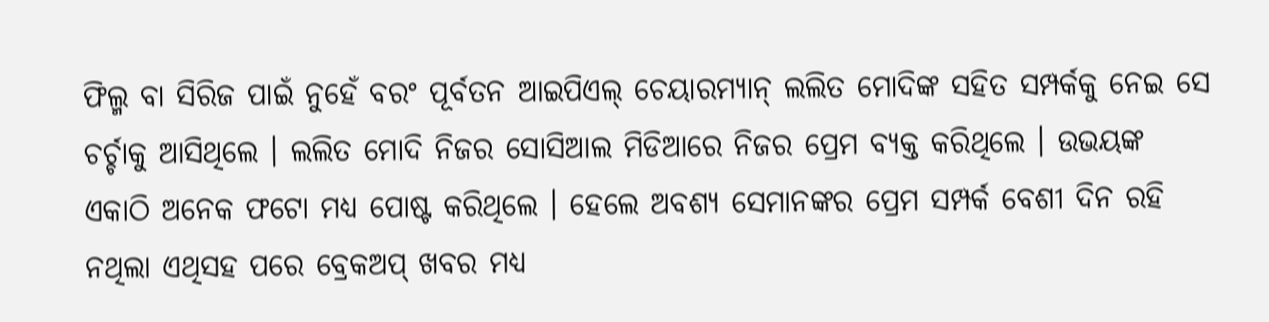ଫିଲ୍ମ ବା ସିରିଜ ପାଇଁ ନୁହେଁ ବରଂ ପୂର୍ବତନ ଆଇପିଏଲ୍ ଚେୟାରମ୍ୟାନ୍ ଲଲିତ ମୋଦିଙ୍କ ସହିତ ସମ୍ପର୍କକୁ ନେଇ ସେ ଚର୍ଚ୍ଚାକୁ ଆସିଥିଲେ । ଲଲିତ ମୋଦି ନିଜର ସୋସିଆଲ ମିଡିଆରେ ନିଜର ପ୍ରେମ ବ୍ୟକ୍ତ କରିଥିଲେ । ଉଭୟଙ୍କ ଏକାଠି ଅନେକ ଫଟୋ ମଧ୍ୟ ପୋଷ୍ଟ କରିଥିଲେ । ହେଲେ ଅବଶ୍ୟ ସେମାନଙ୍କର ପ୍ରେମ ସମ୍ପର୍କ ବେଶୀ ଦିନ ରହି ନଥିଲା ଏଥିସହ ପରେ ବ୍ରେକଅପ୍ ଖବର ମଧ୍ୟ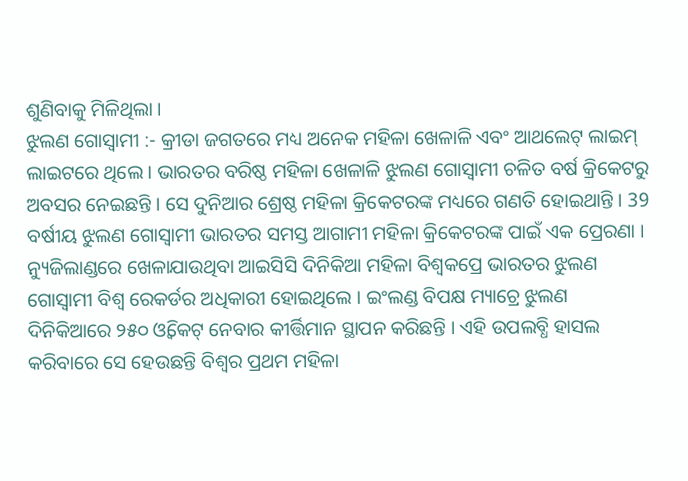ଶୁଣିବାକୁ ମିଳିଥିଲା ।
ଝୁଲଣ ଗୋସ୍ବାମୀ :- କ୍ରୀଡା ଜଗତରେ ମଧ୍ୟ ଅନେକ ମହିଳା ଖେଳାଳି ଏବଂ ଆଥଲେଟ୍ ଲାଇମ୍ ଲାଇଟରେ ଥିଲେ । ଭାରତର ବରିଷ୍ଠ ମହିଳା ଖେଳାଳି ଝୁଲଣ ଗୋସ୍ବାମୀ ଚଳିତ ବର୍ଷ କ୍ରିକେଟରୁ ଅବସର ନେଇଛନ୍ତି । ସେ ଦୁନିଆର ଶ୍ରେଷ୍ଠ ମହିଳା କ୍ରିକେଟରଙ୍କ ମଧ୍ୟରେ ଗଣତି ହୋଇଥାନ୍ତି । 39 ବର୍ଷୀୟ ଝୁଲଣ ଗୋସ୍ବାମୀ ଭାରତର ସମସ୍ତ ଆଗାମୀ ମହିଳା କ୍ରିକେଟରଙ୍କ ପାଇଁ ଏକ ପ୍ରେରଣା । ନ୍ୟୁଜିଲାଣ୍ଡରେ ଖେଳାଯାଉଥିବା ଆଇସିସି ଦିନିକିଆ ମହିଳା ବିଶ୍ବକପ୍ରେ ଭାରତର ଝୁଲଣ ଗୋସ୍ବାମୀ ବିଶ୍ବ ରେକର୍ଡର ଅଧିକାରୀ ହୋଇଥିଲେ । ଇଂଲଣ୍ଡ ବିପକ୍ଷ ମ୍ୟାଚ୍ରେ ଝୁଲଣ ଦିନିକିଆରେ ୨୫୦ ଓ୍ୱିକେଟ୍ ନେବାର କୀର୍ତ୍ତିମାନ ସ୍ଥାପନ କରିଛନ୍ତି । ଏହି ଉପଲବ୍ଧି ହାସଲ କରିବାରେ ସେ ହେଉଛନ୍ତି ବିଶ୍ବର ପ୍ରଥମ ମହିଳା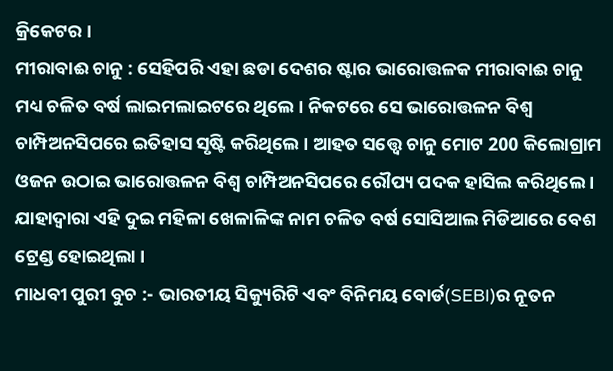କ୍ରିକେଟର ।
ମୀରାବାଈ ଚାନୁ : ସେହିପରି ଏହା ଛଡା ଦେଶର ଷ୍ଟାର ଭାରୋତ୍ତଳକ ମୀରାବାଈ ଚାନୁ ମଧ୍ୟ ଚଳିତ ବର୍ଷ ଲାଇମଲାଇଟରେ ଥିଲେ । ନିକଟରେ ସେ ଭାରୋତ୍ତଳନ ବିଶ୍ୱ ଚାମ୍ପିଅନସିପରେ ଇତିହାସ ସୃଷ୍ଟି କରିଥିଲେ । ଆହତ ସତ୍ତ୍ୱେ ଚାନୁ ମୋଟ 200 କିଲୋଗ୍ରାମ ଓଜନ ଉଠାଇ ଭାରୋତ୍ତଳନ ବିଶ୍ୱ ଚାମ୍ପିଅନସିପରେ ରୌପ୍ୟ ପଦକ ହାସିଲ କରିଥିଲେ । ଯାହାଦ୍ବାରା ଏହି ଦୁଇ ମହିଳା ଖେଳାଳିଙ୍କ ନାମ ଚଳିତ ବର୍ଷ ସୋସିଆଲ ମିଡିଆରେ ବେଶ ଟ୍ରେଣ୍ଡ ହୋଇଥିଲା ।
ମାଧବୀ ପୁରୀ ବୁଚ :- ଭାରତୀୟ ସିକ୍ୟୁରିଟି ଏବଂ ବିନିମୟ ବୋର୍ଡ(SEBI)ର ନୂତନ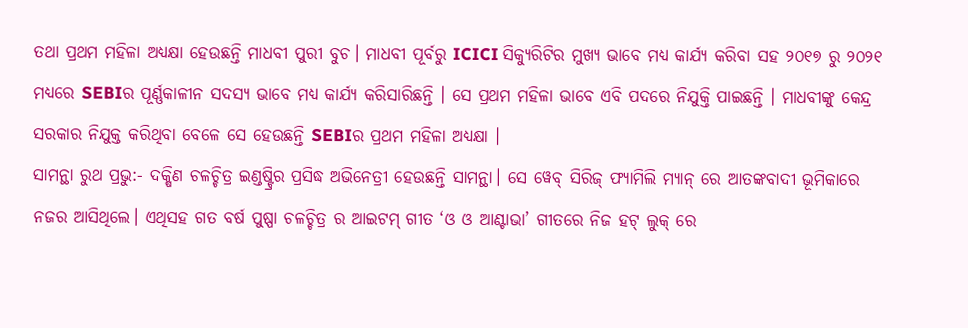ତଥା ପ୍ରଥମ ମହିଳା ଅଧ୍ୟକ୍ଷା ହେଉଛନ୍ତି ମାଧବୀ ପୁରୀ ବୁଚ। ମାଧବୀ ପୂର୍ବରୁ ICICI ସିକ୍ୟୁରିଟିର ମୁଖ୍ୟ ଭାବେ ମଧ୍ୟ କାର୍ଯ୍ୟ କରିବା ସହ ୨୦୧୭ ରୁ ୨୦୨୧ ମଧ୍ୟରେ SEBIର ପୂର୍ଣ୍ଣକାଳୀନ ସଦସ୍ୟ ଭାବେ ମଧ୍ୟ କାର୍ଯ୍ୟ କରିସାରିଛନ୍ତି । ସେ ପ୍ରଥମ ମହିଳା ଭାବେ ଏବି ପଦରେ ନିଯୁକ୍ତି ପାଇଛନ୍ତି । ମାଧବୀଙ୍କୁ କେନ୍ଦ୍ର ସରକାର ନିଯୁକ୍ତ କରିଥିବା ବେଳେ ସେ ହେଉଛନ୍ତି SEBIର ପ୍ରଥମ ମହିଳା ଅଧ୍ୟକ୍ଷା ।
ସାମନ୍ଥା ରୁଥ ପ୍ରଭୁ:- ଦକ୍ଷିଣ ଚଳଚ୍ଚିତ୍ର ଇଣ୍ଡଷ୍ଟ୍ରିର ପ୍ରସିଦ୍ଧ ଅଭିନେତ୍ରୀ ହେଉଛନ୍ତି ସାମନ୍ଥା। ସେ ୱେବ୍ ସିରିଜ୍ ଫ୍ୟାମିଲି ମ୍ୟାନ୍ ରେ ଆତଙ୍କବାଦୀ ଭୂମିକାରେ ନଜର ଆସିଥିଲେ। ଏଥିସହ ଗତ ବର୍ଷ ପୁଷ୍ପା ଚଳଚ୍ଚିତ୍ର ର ଆଇଟମ୍ ଗୀତ ‘ଓ ଓ ଆଣ୍ଟାଭା’ ଗୀତରେ ନିଜ ହଟ୍ ଲୁକ୍ ରେ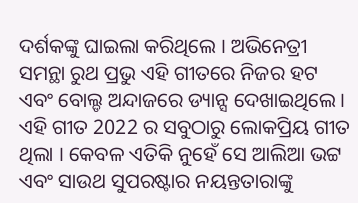ଦର୍ଶକଙ୍କୁ ଘାଇଲା କରିଥିଲେ । ଅଭିନେତ୍ରୀ ସମନ୍ଥା ରୁଥ ପ୍ରଭୁ ଏହି ଗୀତରେ ନିଜର ହଟ ଏବଂ ବୋଲ୍ଡ ଅନ୍ଦାଜରେ ଡ୍ୟାନ୍ସ ଦେଖାଇଥିଲେ । ଏହି ଗୀତ 2022 ର ସବୁଠାରୁ ଲୋକପ୍ରିୟ ଗୀତ ଥିଲା । କେବଳ ଏତିକି ନୁହେଁ ସେ ଆଲିଆ ଭଟ୍ଟ ଏବଂ ସାଉଥ ସୁପରଷ୍ଟାର ନୟନ୍ତତାରାଙ୍କୁ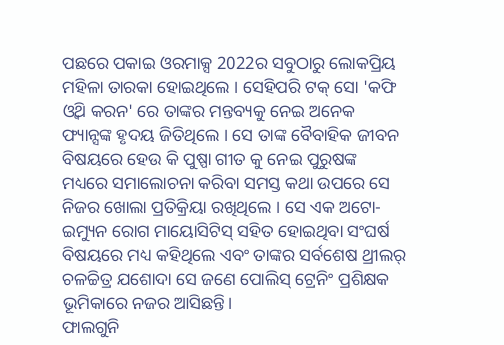ପଛରେ ପକାଇ ଓରମାକ୍ସ 2022ର ସବୁଠାରୁ ଲୋକପ୍ରିୟ ମହିଳା ତାରକା ହୋଇଥିଲେ । ସେହିପରି ଟକ୍ ସୋ 'କଫି ଓ୍ବିଥ କରନ' ରେ ତାଙ୍କର ମନ୍ତବ୍ୟକୁ ନେଇ ଅନେକ ଫ୍ୟାନ୍ସଙ୍କ ହୃଦୟ ଜିତିଥିଲେ । ସେ ତାଙ୍କ ବୈବାହିକ ଜୀବନ ବିଷୟରେ ହେଉ କି ପୁଷ୍ପା ଗୀତ କୁ ନେଇ ପୁରୁଷଙ୍କ ମଧ୍ୟରେ ସମାଲୋଚନା କରିବା ସମସ୍ତ କଥା ଉପରେ ସେ ନିଜର ଖୋଲା ପ୍ରତିକ୍ରିୟା ରଖିଥିଲେ । ସେ ଏକ ଅଟୋ-ଇମ୍ୟୁନ ରୋଗ ମାୟୋସିଟିସ୍ ସହିତ ହୋଇଥିବା ସଂଘର୍ଷ ବିଷୟରେ ମଧ୍ୟ କହିଥିଲେ ଏବଂ ତାଙ୍କର ସର୍ବଶେଷ ଥ୍ରୀଲର୍ ଚଳଚ୍ଚିତ୍ର ଯଶୋଦା ସେ ଜଣେ ପୋଲିସ୍ ଟ୍ରେନିଂ ପ୍ରଶିକ୍ଷକ ଭୂମିକାରେ ନଜର ଆସିଛନ୍ତି।
ଫାଲଗୁନି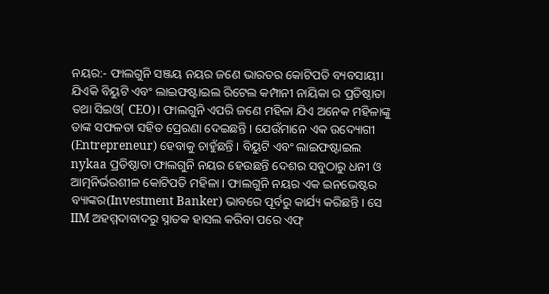ନୟର:- ଫାଲଗୁନି ସଞ୍ଜୟ ନୟର ଜଣେ ଭାରତର କୋଟିପତି ବ୍ୟବସାୟୀ। ଯିଏକି ବିୟୁଟି ଏବଂ ଲାଇଫଷ୍ଟାଇଲ ରିଟେଲ କମ୍ପାନୀ ନାୟିକା ର ପ୍ରତିଷ୍ଠାତା ତଥା ସିଇଓ( CEO)। ଫାଲଗୁନି ଏପରି ଜଣେ ମହିଳା ଯିଏ ଅନେକ ମହିଳାଙ୍କୁ ତାଙ୍କ ସଫଳତା ସହିତ ପ୍ରେରଣା ଦେଇଛନ୍ତି । ଯେଉଁମାନେ ଏକ ଉଦ୍ୟୋଗୀ (Entrepreneur) ହେବାକୁ ଚାହୁଁଛନ୍ତି । ବିୟୁଟି ଏବଂ ଲାଇଫଷ୍ଟାଇଲ nykaa ପ୍ରତିଷ୍ଠାତା ଫାଲଗୁନି ନୟର ହେଉଛନ୍ତି ଦେଶର ସବୁଠାରୁ ଧନୀ ଓ ଆତ୍ମନିର୍ଭରଶୀଳ କୋଟିପତି ମହିଳା । ଫାଲଗୁନି ନୟର ଏକ ଇନଭେଷ୍ଟର ବ୍ୟାଙ୍କର(Investment Banker) ଭାବରେ ପୂର୍ବରୁ କାର୍ଯ୍ୟ କରିଛନ୍ତି । ସେ IIM ଅହମ୍ମଦାବାଦରୁ ସ୍ନାତକ ହାସଲ କରିବା ପରେ ଏଫ୍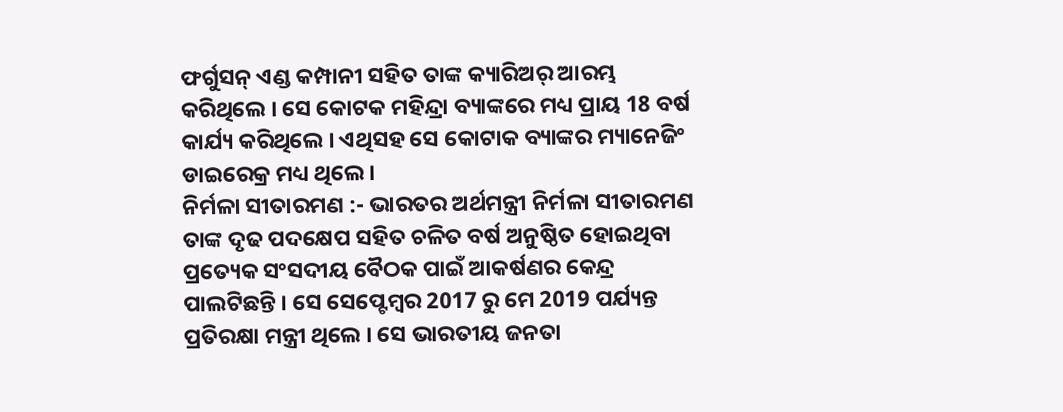ଫର୍ଗୁସନ୍ ଏଣ୍ଡ କମ୍ପାନୀ ସହିତ ତାଙ୍କ କ୍ୟାରିଅର୍ ଆରମ୍ଭ କରିଥିଲେ । ସେ କୋଟକ ମହିନ୍ଦ୍ରା ବ୍ୟାଙ୍କରେ ମଧ୍ୟ ପ୍ରାୟ 18 ବର୍ଷ କାର୍ଯ୍ୟ କରିଥିଲେ । ଏଥିସହ ସେ କୋଟାକ ବ୍ୟାଙ୍କର ମ୍ୟାନେଜିଂ ଡାଇରେକ୍ର ମଧ୍ୟ ଥିଲେ ।
ନିର୍ମଳା ସୀତାରମଣ :- ଭାରତର ଅର୍ଥମନ୍ତ୍ରୀ ନିର୍ମଳା ସୀତାରମଣ ତାଙ୍କ ଦୃଢ ପଦକ୍ଷେପ ସହିତ ଚଳିତ ବର୍ଷ ଅନୁଷ୍ଠିତ ହୋଇଥିବା ପ୍ରତ୍ୟେକ ସଂସଦୀୟ ବୈଠକ ପାଇଁ ଆକର୍ଷଣର କେନ୍ଦ୍ର ପାଲଟିଛନ୍ତି । ସେ ସେପ୍ଟେମ୍ବର 2017 ରୁ ମେ 2019 ପର୍ଯ୍ୟନ୍ତ ପ୍ରତିରକ୍ଷା ମନ୍ତ୍ରୀ ଥିଲେ । ସେ ଭାରତୀୟ ଜନତା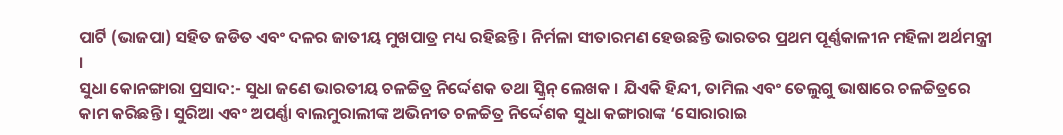ପାର୍ଟି (ଭାଜପା) ସହିତ ଜଡିତ ଏବଂ ଦଳର ଜାତୀୟ ମୁଖପାତ୍ର ମଧ୍ୟ ରହିଛନ୍ତି । ନିର୍ମଳା ସୀତାରମଣ ହେଉଛନ୍ତି ଭାରତର ପ୍ରଥମ ପୂର୍ଣ୍ଣକାଳୀନ ମହିଳା ଅର୍ଥମନ୍ତ୍ରୀ ।
ସୁଧା କୋନଙ୍ଗାରା ପ୍ରସାଦ:- ସୁଧା ଜଣେ ଭାରତୀୟ ଚଳଚ୍ଚିତ୍ର ନିର୍ଦ୍ଦେଶକ ତଥା ସ୍କ୍ରିନ୍ ଲେଖକ । ଯିଏକି ହିନ୍ଦୀ, ତାମିଲ ଏବଂ ତେଲୁଗୁ ଭାଷାରେ ଚଳଚ୍ଚିତ୍ରରେ କାମ କରିଛନ୍ତି । ସୁରିଆ ଏବଂ ଅପର୍ଣ୍ଣା ବାଲମୁରାଲୀଙ୍କ ଅଭିନୀତ ଚଳଚ୍ଚିତ୍ର ନିର୍ଦ୍ଦେଶକ ସୁଧା କଙ୍ଗାରାଙ୍କ ‘ସୋରାରାଇ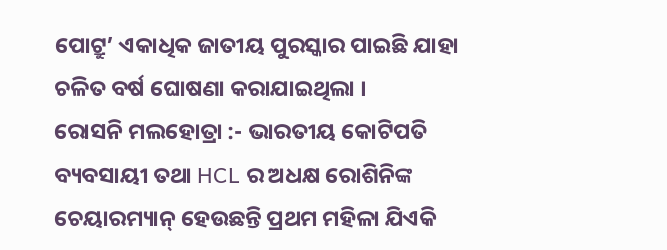ପୋଟ୍ରୁ’ ଏକାଧିକ ଜାତୀୟ ପୁରସ୍କାର ପାଇଛି ଯାହା ଚଳିତ ବର୍ଷ ଘୋଷଣା କରାଯାଇଥିଲା ।
ରୋସନି ମଲହୋତ୍ରା :- ଭାରତୀୟ କୋଟିପତି ବ୍ୟବସାୟୀ ତଥା HCL ର ଅଧକ୍ଷ ରୋଶିନିଙ୍କ ଚେୟାରମ୍ୟାନ୍ ହେଉଛନ୍ତି ପ୍ରଥମ ମହିଳା ଯିଏକି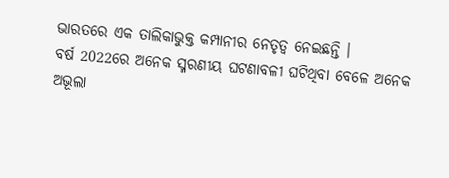ଭାରତରେ ଏକ ତାଲିକାଭୁକ୍ତ କମ୍ପାନୀର ନେତୃତ୍ବ ନେଇଛନ୍ତି ।
ବର୍ଷ 2022ରେ ଅନେକ ସ୍ମରଣୀୟ ଘଟଣାବଳୀ ଘଟିଥିବା ବେଳେ ଅନେକ ଅଭୂଲା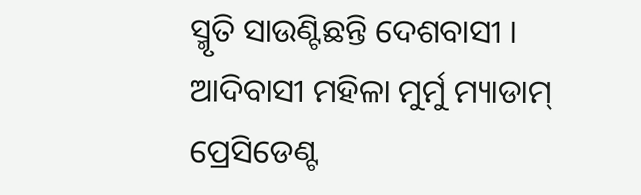ସ୍ମୃତି ସାଉଣ୍ଟିଛନ୍ତି ଦେଶବାସୀ । ଆଦିବାସୀ ମହିଳା ମୁର୍ମୁ ମ୍ୟାଡାମ୍ ପ୍ରେସିଡେଣ୍ଟ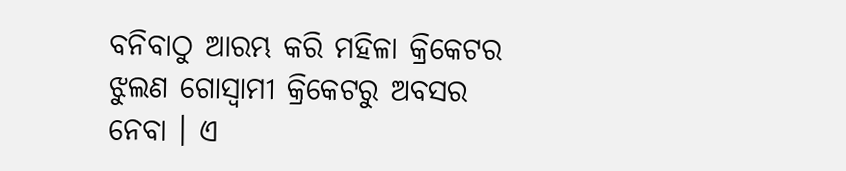ବନିବାଠୁ ଆରମ୍ଭ କରି ମହିଳା କ୍ରିକେଟର ଝୁଲଣ ଗୋସ୍ୱାମୀ କ୍ରିକେଟରୁ ଅବସର ନେବା । ଏ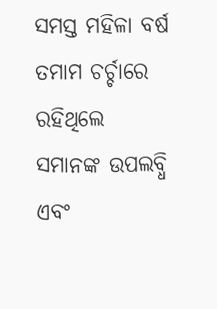ସମସ୍ତ ମହିଳା ବର୍ଷ ତମାମ ଚର୍ଚ୍ଚାରେ ରହିଥିଲେ ସମାନଙ୍କ ଉପଲବ୍ଧି ଏବଂ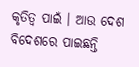କୃତିତ୍ୱ ପାଇଁ । ଆଉ ଦେଶ ବିଦେଶରେ ପାଇଛନ୍ତି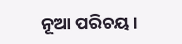ନୂଆ ପରିଚୟ ।